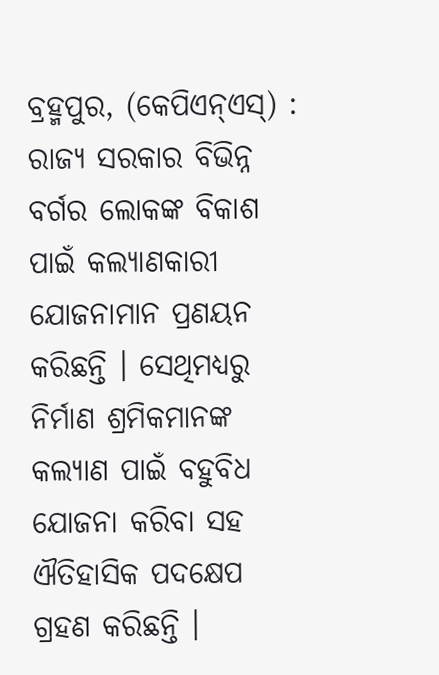ବ୍ରହ୍ମପୁର, (କେପିଏନ୍ଏସ୍) : ରାଜ୍ୟ ସରକାର ବିଭିନ୍ନ ବର୍ଗର ଲୋକଙ୍କ ବିକାଶ ପାଇଁ କଲ୍ୟାଣକାରୀ ଯୋଜନାମାନ ପ୍ରଣୟନ କରିଛନ୍ତି । ସେଥିମଧ୍ୟରୁ ନିର୍ମାଣ ଶ୍ରମିକମାନଙ୍କ କଲ୍ୟାଣ ପାଇଁ ବହୁବିଧ ଯୋଜନା କରିବା ସହ ଐତିହାସିକ ପଦକ୍ଷେପ ଗ୍ରହଣ କରିଛନ୍ତି ।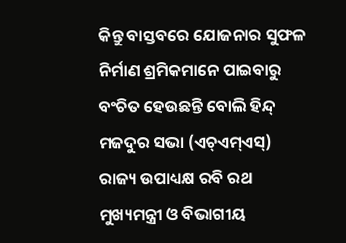କିନ୍ତୁ ବାସ୍ତବରେ ଯୋଜନାର ସୁଫଳ ନିର୍ମାଣ ଶ୍ରମିକମାନେ ପାଇବାରୁ ବଂଚିତ ହେଉଛନ୍ତି ବୋଲି ହିନ୍ଦ୍ ମଜଦୁର ସଭା (ଏଚ୍ଏମ୍ଏସ୍) ରାଜ୍ୟ ଉପାଧ୍ୟକ୍ଷ ରବି ରଥ ମୁଖ୍ୟମନ୍ତ୍ରୀ ଓ ବିଭାଗୀୟ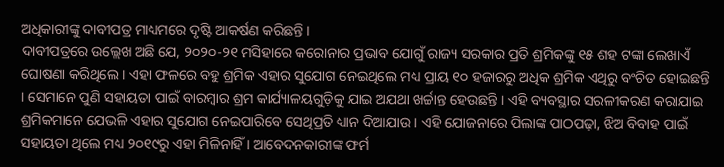ଅଧିକାରୀଙ୍କୁ ଦାବୀପତ୍ର ମାଧ୍ୟମରେ ଦୃଷ୍ଟି ଆକର୍ଷଣ କରିଛନ୍ତି ।
ଦାବୀପତ୍ରରେ ଉଲ୍ଲେଖ ଅଛି ଯେ, ୨୦୨୦-୨୧ ମସିହାରେ କରୋନାର ପ୍ରଭାବ ଯୋଗୁଁ ରାଜ୍ୟ ସରକାର ପ୍ରତି ଶ୍ରମିକଙ୍କୁ ୧୫ ଶହ ଟଙ୍କା ଲେଖାଏଁ ଘୋଷଣା କରିଥିଲେ । ଏହା ଫଳରେ ବହୁ ଶ୍ରମିକ ଏହାର ସୁଯୋଗ ନେଇଥିଲେ ମଧ୍ୟ ପ୍ରାୟ ୧୦ ହଜାରରୁ ଅଧିକ ଶ୍ରମିକ ଏଥିରୁ ବଂଚିତ ହୋଇଛନ୍ତି । ସେମାନେ ପୁଣି ସହାୟତା ପାଇଁ ବାରମ୍ବାର ଶ୍ରମ କାର୍ଯ୍ୟାଳୟଗୁଡ଼ିକୁ ଯାଇ ଅଯଥା ଖର୍ଚ୍ଚାନ୍ତ ହେଉଛନ୍ତି । ଏହି ବ୍ୟବସ୍ଥାର ସରଳୀକରଣ କରାଯାଇ ଶ୍ରମିକମାନେ ଯେଭଳି ଏହାର ସୁଯୋଗ ନେଇପାରିବେ ସେଥିପ୍ରତି ଧ୍ୟାନ ଦିଆଯାଉ । ଏହି ଯୋଜନାରେ ପିଲାଙ୍କ ପାଠପଢ଼ା, ଝିଅ ବିବାହ ପାଇଁ ସହାୟତା ଥିଲେ ମଧ୍ୟ ୨୦୧୯ରୁ ଏହା ମିଳିନାହିଁ । ଆବେଦନକାରୀଙ୍କ ଫର୍ମ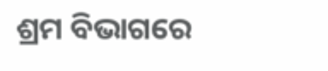ଶ୍ରମ ବିଭାଗରେ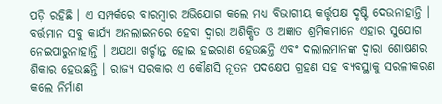ପଡ଼ି ରହିଛି । ଏ ସମ୍ପର୍କରେ ବାରମ୍ବାର ଅଭିଯୋଗ କଲେ ମଧ୍ୟ ବିଭାଗୀୟ କର୍ତ୍ତୃପକ୍ଷ ଦୃଷ୍ଟି ଦେଉନାହାନ୍ତି । ବର୍ତ୍ତମାନ ସବୁ କାର୍ଯ୍ୟ ଅନଲାଇନରେ ହେବା ଦ୍ୱାରା ଅଶିକ୍ଷିତ ଓ ଅଜ୍ଞାତ ଶ୍ରମିକମାନେ ଏହାର ସୁଯୋଗ ନେଇପାରୁନାହାନ୍ତି । ଅଯଥା ଖର୍ଚ୍ଚାନ୍ତ ହୋଇ ହଇରାଣ ହେଉଛନ୍ତି ଏବଂ ଦଲାଲମାନଙ୍କ ଦ୍ୱାରା ଶୋଷଣର ଶିକାର ହେଉଛନ୍ତି । ରାଜ୍ୟ ସରକାର ଏ କୌଣସି ନୂତନ ପଦକ୍ଷେପ ଗ୍ରହଣ ସହ ବ୍ୟବସ୍ଥାକୁ ସରଳୀକରଣ କଲେ ନିର୍ମାଣ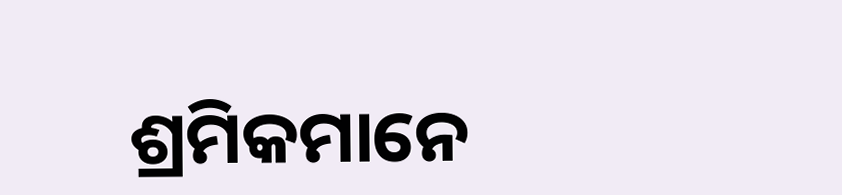ଶ୍ରମିକମାନେ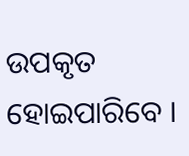ଉପକୃତ ହୋଇପାରିବେ ।